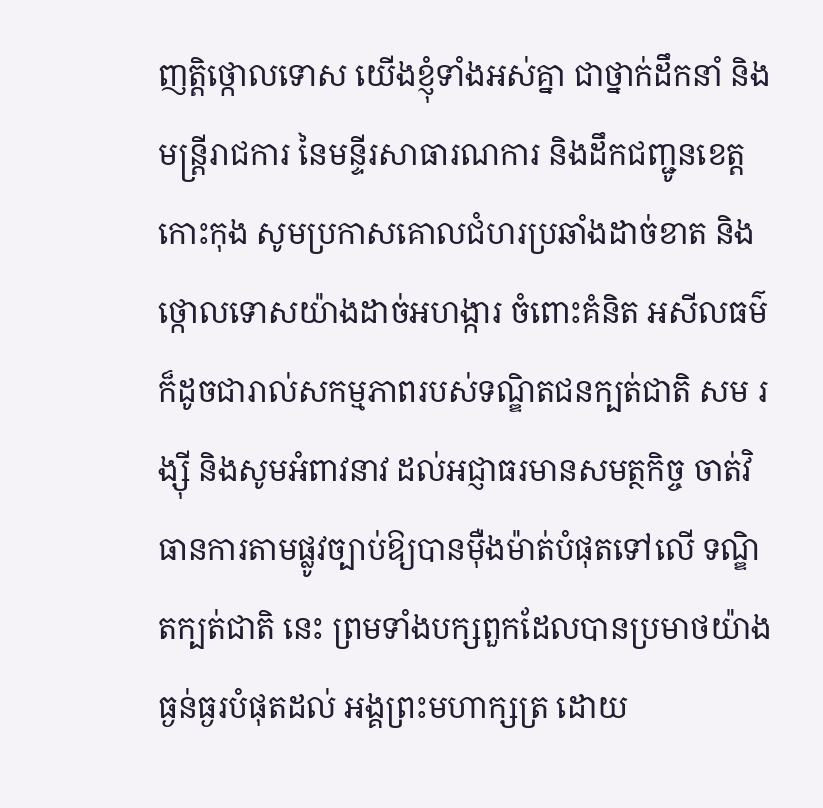ញត្តិថ្កោលទោស យើងខ្ញុំទាំងអស់គ្នា ជាថ្នាក់ដឹកនាំ និងមន្ត្រីរាជការ នៃមន្ទីរសាធារណការ និងដឹកជញ្ជូនខេត្តកោះកុង សូមប្រកាសគោលជំហរប្រឆាំងដាច់ខាត និងថ្កោលទោសយ៉ាងដាច់អហង្ការ ចំពោះគំនិត អសីលធម៌ ក៏ដូចជារាល់សកម្មភាពរបស់ទណ្ឌិតជនក្បត់ជាតិ សម រង្ស៊ី និងសូមអំពាវនាវ ដល់អជ្ញាធរមានសមត្ថកិច្ច ចាត់វិធានការតាមផ្លូវច្បាប់ឱ្យបានម៉ឺងម៉ាត់បំផុតទៅលើ ទណ្ឌិតក្បត់ជាតិ នេះ ព្រមទាំងបក្សពួកដែលបានប្រមាថយ៉ាង ធ្ងន់ធ្ងរបំផុតដល់ អង្គព្រះមហាក្សត្រ ដោយ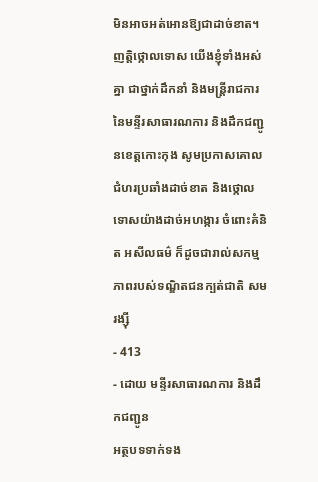មិនអាចអត់អោនឱ្យជាដាច់ខាត។
ញត្តិថ្កោលទោស យើងខ្ញុំទាំងអស់គ្នា ជាថ្នាក់ដឹកនាំ និងមន្ត្រីរាជការ នៃមន្ទីរសាធារណការ និងដឹកជញ្ជូនខេត្តកោះកុង សូមប្រកាសគោលជំហរប្រឆាំងដាច់ខាត និងថ្កោលទោសយ៉ាងដាច់អហង្ការ ចំពោះគំនិត អសីលធម៌ ក៏ដូចជារាល់សកម្មភាពរបស់ទណ្ឌិតជនក្បត់ជាតិ សម រង្ស៊ី
- 413
- ដោយ មន្ទីរសាធារណការ និងដឹកជញ្ជូន
អត្ថបទទាក់ទង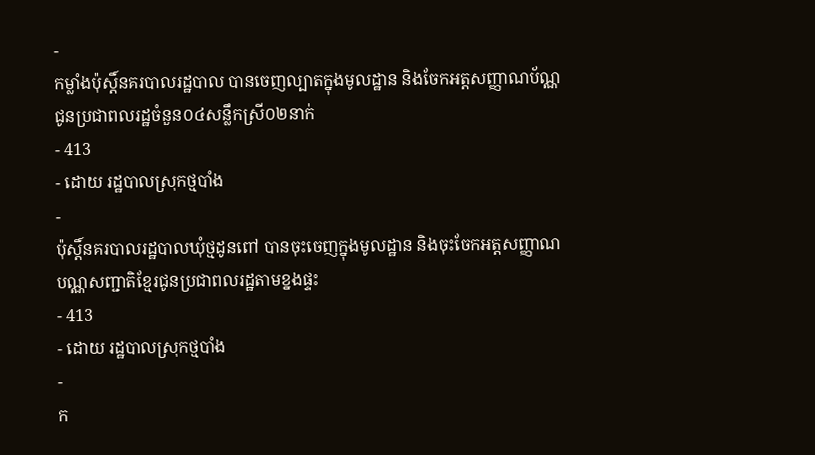-
កម្លាំងប៉ុស្តិ៍នគរបាលរដ្ឋបាល បានចេញល្បាតក្នុងមូលដ្ឋាន និងចែកអត្តសញ្ញាណប័ណ្ណជូនប្រជាពលរដ្ឋចំនួន០៤សន្លឹកស្រី០២នាក់
- 413
- ដោយ រដ្ឋបាលស្រុកថ្មបាំង
-
ប៉ុស្តិ៍នគរបាលរដ្ឋបាលឃុំថ្មដូនពៅ បានចុះចេញក្នុងមូលដ្ឋាន និងចុះចែកអត្តសញ្ញាណបណ្ណសញ្ជាតិខ្មែរជូនប្រជាពលរដ្ឋតាមខ្នងផ្ទះ
- 413
- ដោយ រដ្ឋបាលស្រុកថ្មបាំង
-
ក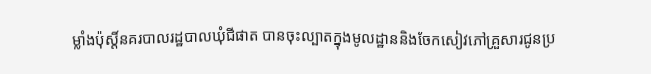ម្លាំងប៉ុស្តិ៍នគរបាលរដ្ឋបាលឃុំជីផាត បានចុះល្បាតក្នុងមូលដ្ឋាននិងចែកសៀវភៅគ្រួសារជូនប្រ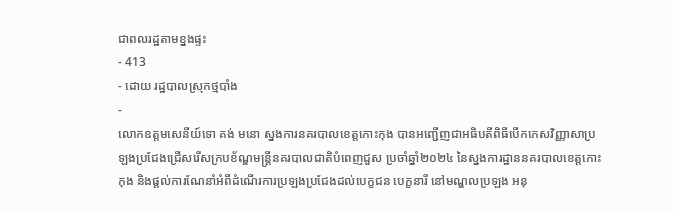ជាពលរដ្ឋតាមខ្នងផ្ទះ
- 413
- ដោយ រដ្ឋបាលស្រុកថ្មបាំង
-
លោកឧត្តមសេនីយ៍ទោ គង់ មនោ ស្នងការនគរបាលខេត្តកោះកុង បានអញ្ជើញជាអធិបតីពិធីបើកកេសវិញ្ញាសាប្រឡងប្រជែងជ្រើសរើសក្របខ័ណ្ឌមន្ត្រីនគរបាលជាតិបំពេញជួស ប្រចាំឆ្នាំ២០២៤ នៃស្នងការដ្ឋាននគរបាលខេត្តកោះកុង និងផ្តល់ការណែនាំអំពីដំណើរការប្រឡងប្រជែងដល់បេក្ខជន បេក្ខនារី នៅមណ្ឌលប្រឡង អនុ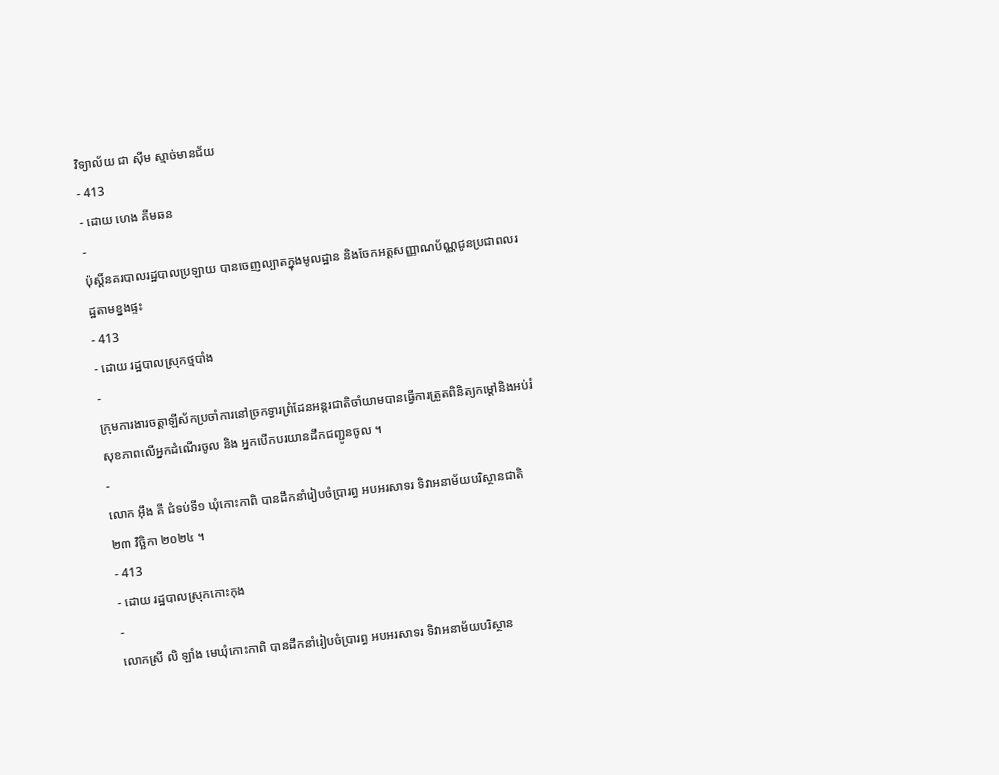វិទ្យាល័យ ជា ស៊ីម ស្មាច់មានជ័យ
- 413
- ដោយ ហេង គីមឆន
-
ប៉ុស្តិ៍នគរបាលរដ្ឋបាលប្រឡាយ បានចេញល្បាតក្នុងមូលដ្ឋាន និងចែកអត្តសញ្ញាណប័ណ្ណជូនប្រជាពលរដ្ឋតាមខ្នងផ្ទះ
- 413
- ដោយ រដ្ឋបាលស្រុកថ្មបាំង
-
ក្រុមការងារចត្តាឡីស័កប្រចាំការនៅច្រកទ្វារព្រំដែនអន្ដរជាតិចាំយាមបានធ្វើការត្រួតពិនិត្យកម្ដៅនិងអប់រំសុខភាពលើអ្នកដំណើរចូល និង អ្នកបើកបរយានដឹកជញ្ជូនចូល ។
-
លោក អុឹង គី ជំទប់ទី១ ឃុំកោះកាពិ បានដឹកនាំរៀបចំប្រារព្ធ អបអរសាទរ ទិវាអនាម័យបរិស្ថានជាតិ ២៣ វិច្ឆិកា ២០២៤ ។
- 413
- ដោយ រដ្ឋបាលស្រុកកោះកុង
-
លោកស្រី លិ ឡាំង មេឃុំកោះកាពិ បានដឹកនាំរៀបចំប្រារព្ធ អបអរសាទរ ទិវាអនាម័យបរិស្ថាន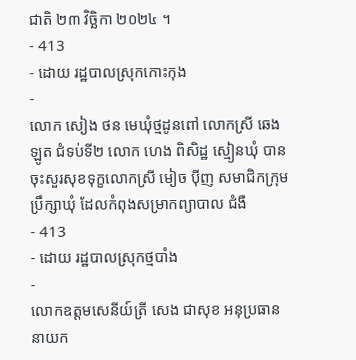ជាតិ ២៣ វិច្ឆិកា ២០២៤ ។
- 413
- ដោយ រដ្ឋបាលស្រុកកោះកុង
-
លោក សៀង ថន មេឃុំថ្មដូនពៅ លោកស្រី ឆេង ឡូត ជំទប់ទី២ លោក ហេង ពិសិដ្ឋ ស្មៀនឃុំ បានចុះសួរសុខទុក្ខលោកស្រី មៀច ប៉ីញ សមាជិកក្រុមប្រឹក្សាឃុំ ដែលកំពុងសម្រាកព្យាបាល ជំងឺ
- 413
- ដោយ រដ្ឋបាលស្រុកថ្មបាំង
-
លោកឧត្តមសេនីយ៍ត្រី សេង ជាសុខ អនុប្រធាននាយក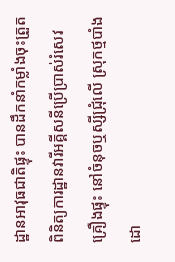ដ្ឋានអាវុធជាតិផ្ទុះ បានដឹកនាំកម្លាំងចុះត្រួតពិនិត្យការដ្ឋានវារីអគ្គីសនីប្រើប្រាស់រំសេវគ្រឿងផ្ទុះ នៅចំនុចឬស្សីជ្រុំលើ ស្រុកថ្មបាំង ដោ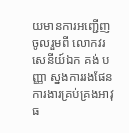យមានការអញ្ជេីញចូលរួមពី លោកវរសេនីយ៍ឯក គង់ បញ្ញា ស្នងការរងផែនការងារគ្រប់គ្រងអាវុធ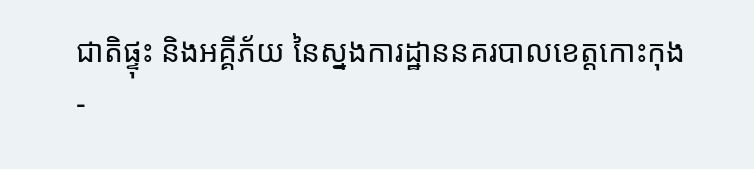ជាតិផ្ទុះ និងអគ្គីភ័យ នៃស្នងការដ្ឋាននគរបាលខេត្តកោះកុង
-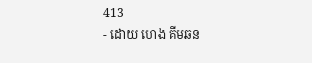413
- ដោយ ហេង គីមឆន